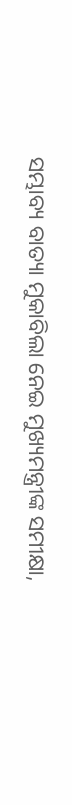ସମ୍ଭାବ୍ୟ ବାତ୍ୟା ମୁକାବିଲା ନେଇ ମୁଖ୍ୟମନ୍ତ୍ରୀଙ୍କ ସମୀକ୍ଷା,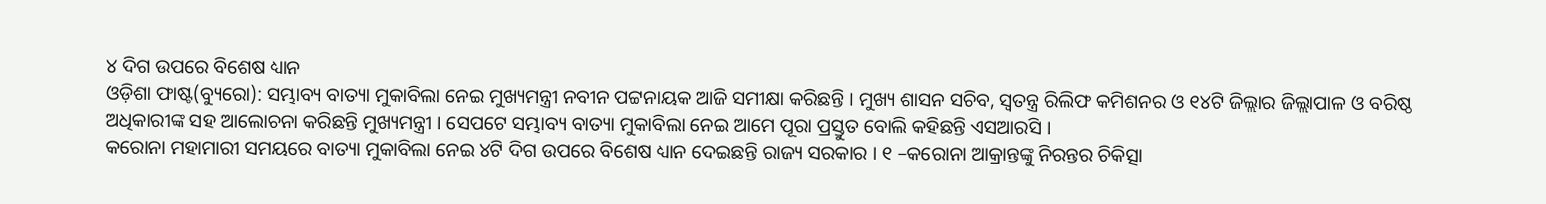୪ ଦିଗ ଉପରେ ବିଶେଷ ଧ୍ୟାନ
ଓଡ଼ିଶା ଫାଷ୍ଟ(ବ୍ୟୁରୋ): ସମ୍ଭାବ୍ୟ ବାତ୍ୟା ମୁକାବିଲା ନେଇ ମୁଖ୍ୟମନ୍ତ୍ରୀ ନବୀନ ପଟ୍ଟନାୟକ ଆଜି ସମୀକ୍ଷା କରିଛନ୍ତି । ମୁଖ୍ୟ ଶାସନ ସଚିବ, ସ୍ଵତନ୍ତ୍ର ରିଲିଫ କମିଶନର ଓ ୧୪ଟି ଜିଲ୍ଲାର ଜିଲ୍ଲାପାଳ ଓ ବରିଷ୍ଠ ଅଧିକାରୀଙ୍କ ସହ ଆଲୋଚନା କରିଛନ୍ତି ମୁଖ୍ୟମନ୍ତ୍ରୀ । ସେପଟେ ସମ୍ଭାବ୍ୟ ବାତ୍ୟା ମୁକାବିଲା ନେଇ ଆମେ ପୂରା ପ୍ରସ୍ତୁତ ବୋଲି କହିଛନ୍ତି ଏସଆରସି ।
କରୋନା ମହାମାରୀ ସମୟରେ ବାତ୍ୟା ମୁକାବିଲା ନେଇ ୪ଟି ଦିଗ ଉପରେ ବିଶେଷ ଧ୍ୟାନ ଦେଇଛନ୍ତି ରାଜ୍ୟ ସରକାର । ୧ –କରୋନା ଆକ୍ରାନ୍ତଙ୍କୁ ନିରନ୍ତର ଚିକିତ୍ସା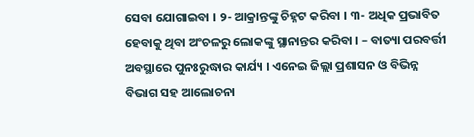ସେବା ଯୋଗାଇବା । ୨- ଆକ୍ରାନ୍ତଙ୍କୁ ଚିହ୍ନଟ କରିବା । ୩- ଅଧିକ ପ୍ରଭାବିତ ହେବାକୁ ଥିବା ଅଂଚଳରୁ ଲୋକଙ୍କୁ ସ୍ଥାନାନ୍ତର କରିବା । – ବାତ୍ୟା ପରବର୍ତ୍ତୀ ଅବସ୍ଥାରେ ପୁନଃରୁଦ୍ଧାର କାର୍ଯ୍ୟ । ଏନେଇ ଜିଲ୍ଲା ପ୍ରଶାସନ ଓ ବିଭିନ୍ନ ବିଭାଗ ସହ ଆଲୋଚନା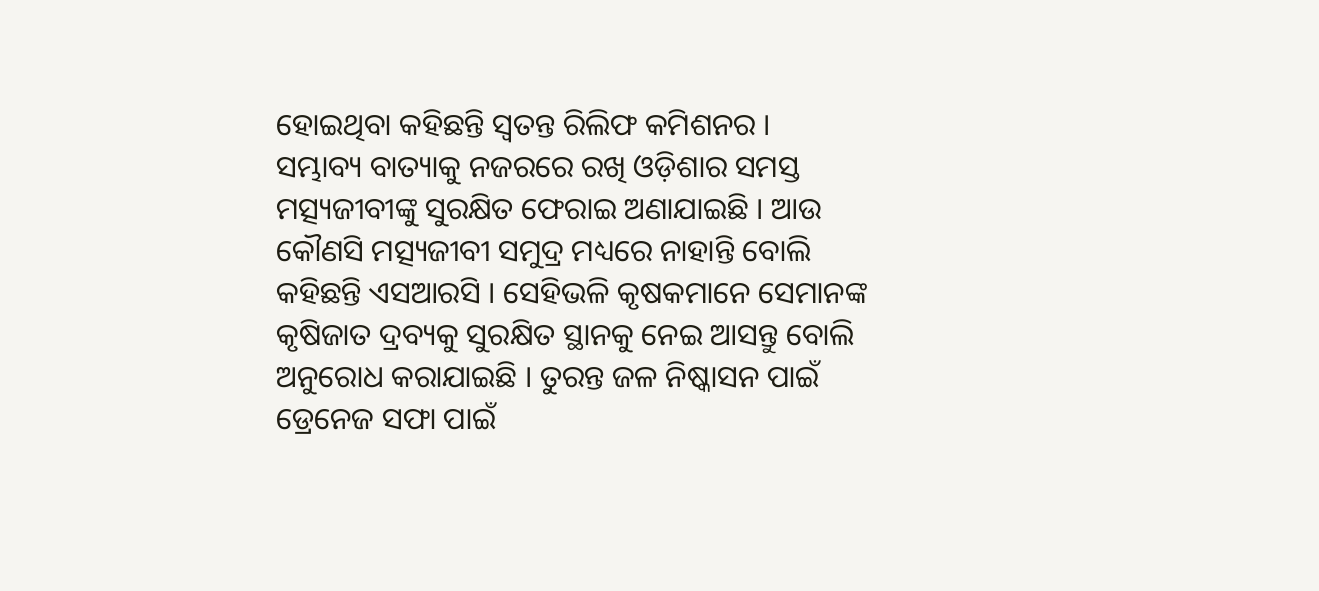ହୋଇଥିବା କହିଛନ୍ତି ସ୍ଵତନ୍ତ ରିଲିଫ କମିଶନର ।
ସମ୍ଭାବ୍ୟ ବାତ୍ୟାକୁ ନଜରରେ ରଖି ଓଡ଼ିଶାର ସମସ୍ତ ମତ୍ସ୍ୟଜୀବୀଙ୍କୁ ସୁରକ୍ଷିତ ଫେରାଇ ଅଣାଯାଇଛି । ଆଉ କୌଣସି ମତ୍ସ୍ୟଜୀବୀ ସମୁଦ୍ର ମଧ୍ୟରେ ନାହାନ୍ତି ବୋଲି କହିଛନ୍ତି ଏସଆରସି । ସେହିଭଳି କୃଷକମାନେ ସେମାନଙ୍କ କୃଷିଜାତ ଦ୍ରବ୍ୟକୁ ସୁରକ୍ଷିତ ସ୍ଥାନକୁ ନେଇ ଆସନ୍ତୁ ବୋଲି ଅନୁରୋଧ କରାଯାଇଛି । ତୁରନ୍ତ ଜଳ ନିଷ୍କାସନ ପାଇଁ ଡ୍ରେନେଜ ସଫା ପାଇଁ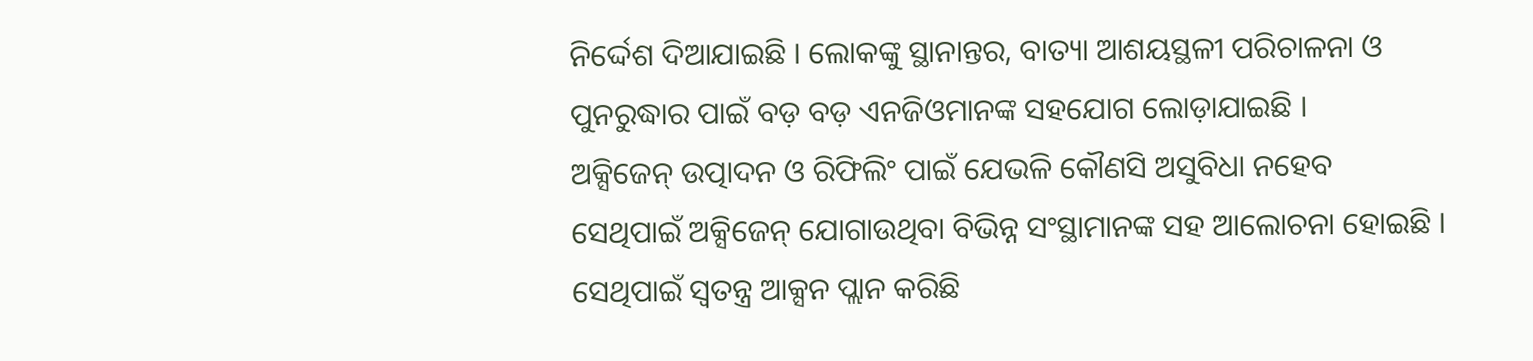ନିର୍ଦ୍ଦେଶ ଦିଆଯାଇଛି । ଲୋକଙ୍କୁ ସ୍ଥାନାନ୍ତର, ବାତ୍ୟା ଆଶୟସ୍ଥଳୀ ପରିଚାଳନା ଓ ପୁନରୁଦ୍ଧାର ପାଇଁ ବଡ଼ ବଡ଼ ଏନଜିଓମାନଙ୍କ ସହଯୋଗ ଲୋଡ଼ାଯାଇଛି ।
ଅକ୍ସିଜେନ୍ ଉତ୍ପାଦନ ଓ ରିଫିଲିଂ ପାଇଁ ଯେଭଳି କୌଣସି ଅସୁବିଧା ନହେବ ସେଥିପାଇଁ ଅକ୍ସିଜେନ୍ ଯୋଗାଉଥିବା ବିଭିନ୍ନ ସଂସ୍ଥାମାନଙ୍କ ସହ ଆଲୋଚନା ହୋଇଛି । ସେଥିପାଇଁ ସ୍ବତନ୍ତ୍ର ଆକ୍ସନ ପ୍ଲାନ କରିଛି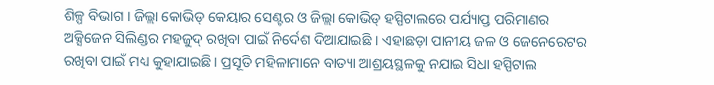ଶିଳ୍ପ ବିଭାଗ । ଜିଲ୍ଲା କୋଭିଡ୍ କେୟାର ସେଣ୍ଟର ଓ ଜିଲ୍ଲା କୋଭିଡ୍ ହସ୍ପିଟାଲରେ ପର୍ଯ୍ୟାପ୍ତ ପରିମାଣର ଅକ୍ସିଜେନ ସିଲିଣ୍ଡର ମହଜୁଦ୍ ରଖିବା ପାଇଁ ନିର୍ଦେଶ ଦିଆଯାଇଛି । ଏହାଛଡ଼ା ପାନୀୟ ଜଳ ଓ ଜେନେରେଟର ରଖିବା ପାଇଁ ମଧ୍ୟ କୁହାଯାଇଛି । ପ୍ରସୂତି ମହିଳାମାନେ ବାତ୍ୟା ଆଶ୍ରୟସ୍ଥଳକୁ ନଯାଇ ସିଧା ହସ୍ପିଟାଲ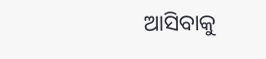ଆସିବାକୁ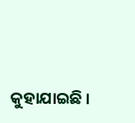କୁହାଯାଇଛି ।